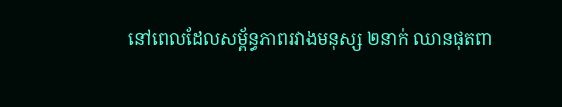នៅពេលដែលសម្ព័ន្ធភាពរវាងមនុស្ស ២នាក់ ឈានផុតពា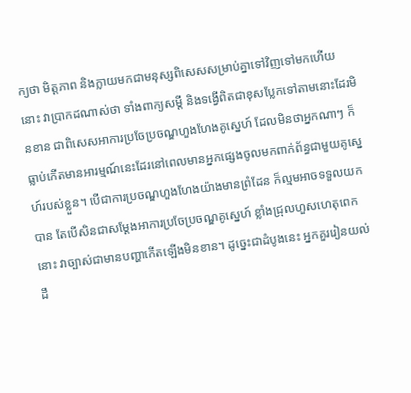ក្យថា មិត្តភាព និងក្លាយមកជាមនុស្សពិសេសសម្រាប់គ្នាទៅវិញទៅមកហើយនោះ វាប្រាកដណាស់ថា ទាំងពាក្យសម្ដី និងទង្វើពិតជាខុសប្លែកទៅតាមនោះដែរមិនខាន ជាពិសេសអាការប្រចែប្រចណ្ឌហួងហែងគូស្នេហ៍ ដែលមិនថាអ្នកណាៗ ក៏ធ្លាប់កើតមានអារម្មណ៍នេះដែរនៅពេលមានអ្នកផ្សេងចូលមកពាក់ព័ន្ធជាមួយគូស្នេហ៍របស់ខ្លួន។ បើជាការប្រចណ្ឌហួងហែងយ៉ាងមានព្រំដែន ក៏ល្មមអាចទទួលយកបាន តែបើសិនជាសម្តែងអាការប្រចែប្រចណ្ឌគូស្នេហ៍ ខ្លាំងជ្រុលហួសហេតុពេកនោះ វាច្បាស់ជាមានបញ្ហាកើតឡើងមិនខាន។ ដូច្នេះជាដំបូងនេះ អ្នកគួររៀនយល់ដឹ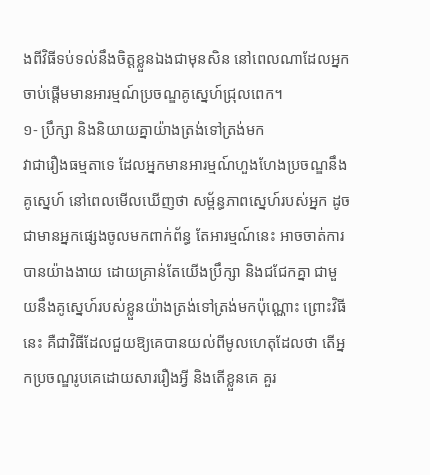ងពីវិធីទប់ទល់នឹងចិត្តខ្លួនឯងជាមុនសិន នៅពេលណាដែលអ្នកចាប់ផ្តើមមានអារម្មណ៍ប្រចណ្ឌគូស្នេហ៍ជ្រុលពេក។
១- ប្រឹក្សា និងនិយាយគ្នាយ៉ាងត្រង់ទៅត្រង់មក
វាជារឿងធម្មតាទេ ដែលអ្នកមានអារម្មណ៍ហួងហែងប្រចណ្ឌនឹងគូស្នេហ៍ នៅពេលមើលឃើញថា សម្ព័ន្ធភាពស្នេហ៍របស់អ្នក ដូចជាមានអ្នកផ្សេងចូលមកពាក់ព័ន្ធ តែអារម្មណ៍នេះ អាចចាត់ការបានយ៉ាងងាយ ដោយគ្រាន់តែយើងប្រឹក្សា និងជជែកគ្នា ជាមួយនឹងគូស្នេហ៍របស់ខ្លួនយ៉ាងត្រង់ទៅត្រង់មកប៉ុណ្ណោះ ព្រោះវិធីនេះ គឺជាវិធីដែលជួយឱ្យគេបានយល់ពីមូលហេតុដែលថា តើអ្នកប្រចណ្ឌរូបគេដោយសាររឿងអ្វី និងតើខ្លួនគេ គួរ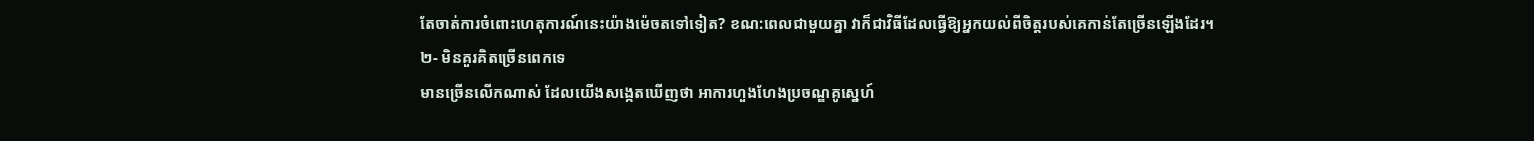តែចាត់ការចំពោះហេតុការណ៍នេះយ៉ាងម៉េចតទៅទៀត? ខណ:ពេលជាមួយគ្នា វាក៏ជាវិធីដែលធ្វើឱ្យអ្នកយល់ពីចិត្តរបស់គេកាន់តែច្រើនឡើងដែរ។
២- មិនគួរគិតច្រើនពេកទេ
មានច្រើនលើកណាស់ ដែលយើងសង្កេតឃើញថា អាការហួងហែងប្រចណ្ឌគូស្នេហ៍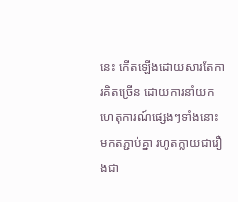នេះ កើតឡើងដោយសារតែការគិតច្រើន ដោយការនាំយកហេតុការណ៍ផ្សេងៗទាំងនោះ មកតភ្ជាប់គ្នា រហូតក្លាយជារឿងជា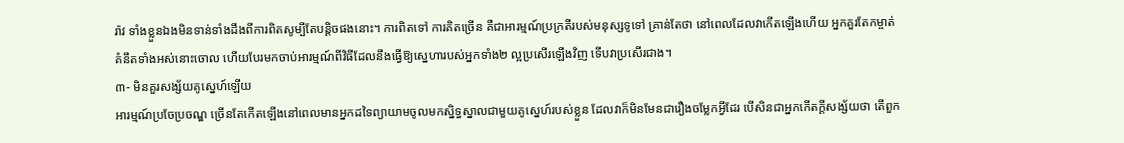រ៉ាវ ទាំងខ្លួនឯងមិនទាន់ទាំងដឹងពីការពិតសូម្បីតែបន្តិចផងនោះ។ ការពិតទៅ ការគិតច្រើន គឺជាអារម្មណ៍ប្រក្រតីរបស់មនុស្សទូទៅ គ្រាន់តែថា នៅពេលដែលវាកើតឡើងហើយ អ្នកគួរតែកម្ចាត់គំនឹតទាំងអស់នោះចោល ហើយបែរមកចាប់អារម្មណ៍ពីវិធីដែលនឹងធ្វើឱ្យស្នេហារបស់អ្នកទាំង២ ល្អប្រសើរឡើងវិញ ទើបវាប្រសើរជាង។
៣- មិនគួរសង្ស័យគូស្នេហ៍ឡើយ
អារម្មណ៍ប្រចែប្រចណ្ឌ ច្រើនតែកើតឡើងនៅពេលមានអ្នកដទៃព្យាយាមចូលមកស្និទ្ធស្នាលជាមួយគូស្នេហ៍របស់ខ្លួន ដែលវាក៏មិនមែនជារឿងចម្លែកអ្វីដែរ បើសិនជាអ្នកកើតក្តីសង្ស័យថា តើពួក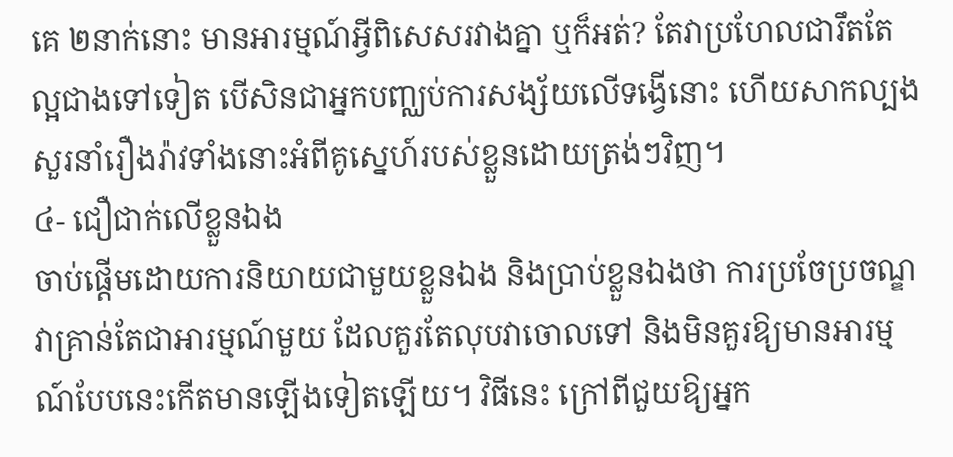គេ ២នាក់នោះ មានអារម្មណ៍អ្វីពិសេសរវាងគ្នា ឬក៏អត់? តែវាប្រហែលជារឹតតែល្អជាងទៅទៀត បើសិនជាអ្នកបញ្ឈប់ការសង្ស័យលើទង្វើនោះ ហើយសាកល្បងសួរនាំរឿងរ៉ាវទាំងនោះអំពីគូស្នេហ៍របស់ខ្លួនដោយត្រង់ៗវិញ។
៤- ជឿជាក់លើខ្លួនឯង
ចាប់ផ្តើមដោយការនិយាយជាមួយខ្លួនឯង និងប្រាប់ខ្លួនឯងថា ការប្រចែប្រចណ្ឌ វាគ្រាន់តែជាអារម្មណ៍មួយ ដែលគួរតែលុបវាចោលទៅ និងមិនគួរឱ្យមានអារម្មណ៍បែបនេះកើតមានឡើងទៀតឡើយ។ វិធីនេះ ក្រៅពីជួយឱ្យអ្នក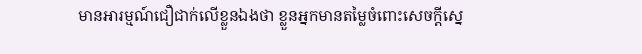មានអារម្មណ៍ជឿជាក់លើខ្លួនឯងថា ខ្លួនអ្នកមានតម្លៃចំពោះសេចក្តីស្នេ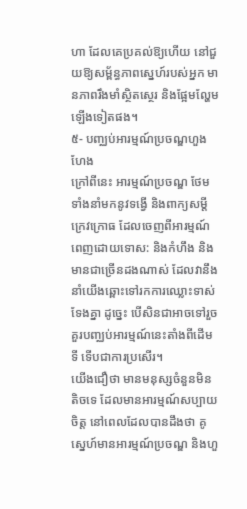ហា ដែលគេប្រគល់ឱ្យហើយ នៅជួយឱ្យសម្ព័ន្ធភាពស្នេហ៍របស់អ្នក មានភាពរឹងមាំស្ថិតស្ថេរ និងផ្អែមល្ហែមឡើងទៀតផង។
៥- បញ្ឈប់អារម្មណ៍ប្រចណ្ឌហួងហែង
ក្រៅពីនេះ អារម្មណ៍ប្រចណ្ឌ ថែមទាំងនាំមកនូវទង្វើ និងពាក្យសម្ដីក្រេវក្រោធ ដែលចេញពីអារម្មណ៍ពេញដោយទោស: និងកំហឹង និងមានជាច្រើនដងណាស់ ដែលវានឹងនាំយើងឆ្ពោះទៅរកការឈ្លោះទាស់ទែងគ្នា ដូច្នេះ បើសិនជាអាចទៅរួច គួរបញ្ឈប់អារម្មណ៍នេះតាំងពីដើមទី ទើបជាការប្រសើរ។
យើងជឿថា មានមនុស្សចំនួនមិនតិចទេ ដែលមានអារម្មណ៍សប្បាយចិត្ត នៅពេលដែលបានដឹងថា គូស្នេហ៍មានអារម្មណ៍ប្រចណ្ឌ និងហួ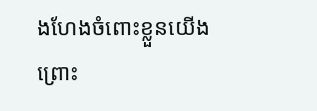ងហែងចំពោះខ្លួនយើង ព្រោះ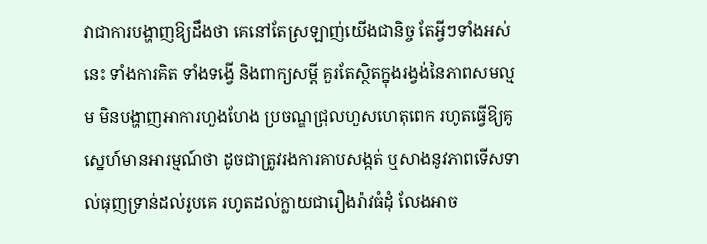វាជាការបង្ហាញឱ្យដឹងថា គេនៅតែស្រឡាញ់យើងជានិច្ច តែអ្វីៗទាំងអស់នេះ ទាំងការគិត ទាំងទង្វើ និងពាក្យសម្ដី គួរតែស្ថិតក្នុងរង្វង់នៃភាពសមល្មម មិនបង្ហាញអាការហួងហែង ប្រចណ្ឌជ្រុលហួសហេតុពេក រហូតធ្វើឱ្យគូស្នេហ៍មានអារម្មណ៍ថា ដូចជាត្រូវរងការគាបសង្កត់ ឬសាងនូវភាពទើសទាល់ធុញទ្រាន់ដល់រូបគេ រហូតដល់ក្លាយជារឿងរ៉ាវធំដុំ លែងអាច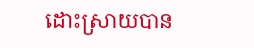ដោះស្រាយបាន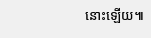នោះឡើយ៕